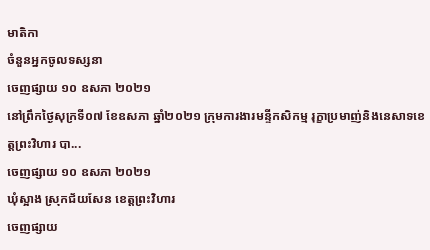មាតិកា
ចំនួនអ្នកចូលទស្សនា
ចេញផ្សាយ ១០ ឧសភា ២០២១
នៅព្រឹកថ្ងៃសុក្រទី០៧ ខែឧសភា ឆ្នាំ២០២១ ក្រុមការងារមន្ទីកសិកម្ម រុក្ខាប្រមាញ់និងនេសាទខេត្តព្រះវិហារ បា...
ចេញផ្សាយ ១០ ឧសភា ២០២១
ឃុំស្អាង ស្រុកជ័យសែន ខេត្តព្រះវិហារ
ចេញផ្សាយ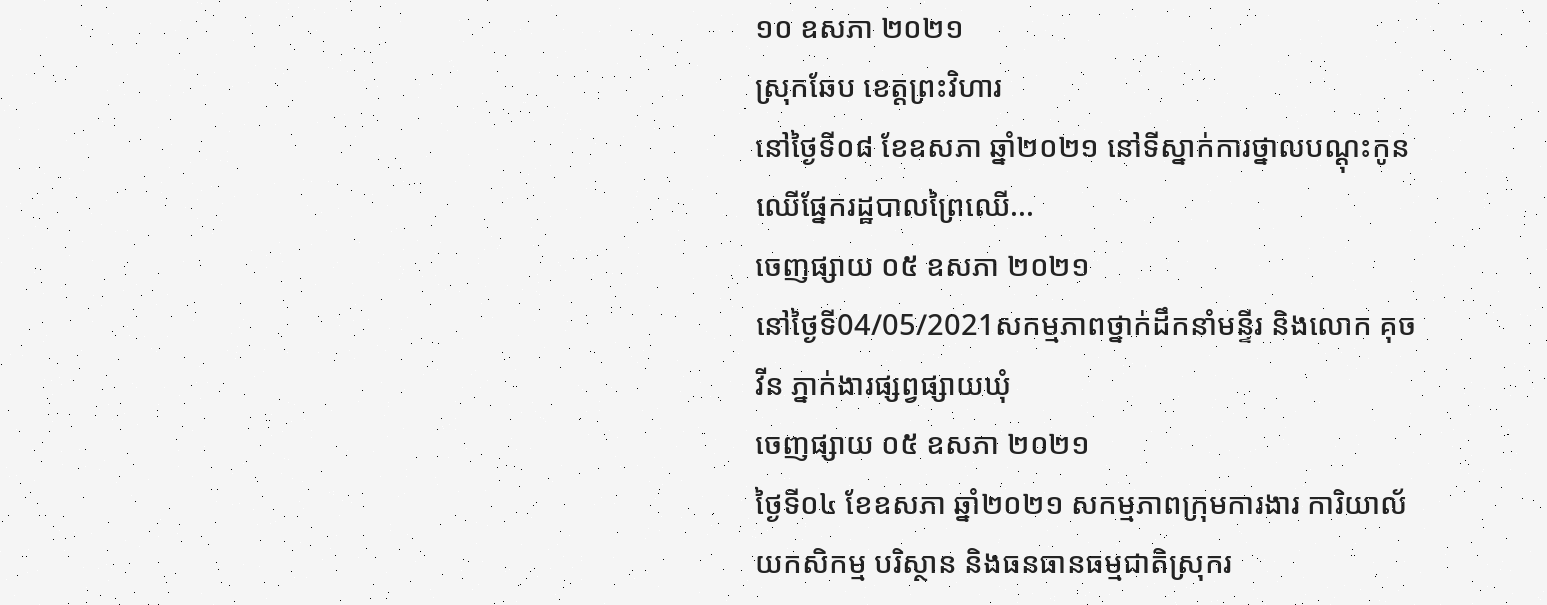១០ ឧសភា ២០២១
ស្រុកឆែប ខេត្តព្រះវិហារ
នៅថ្ងៃទី០៨ ខែឧសភា ឆ្នាំ២០២១ នៅទីស្នាក់ការថ្នាលបណ្ដុះកូនឈើផ្នែករដ្ឋបាលព្រៃឈើ...
ចេញផ្សាយ ០៥ ឧសភា ២០២១
នៅថ្ងៃទី04/05/2021សកម្មភាពថ្នាក់ដឹកនាំមន្ទីរ និងលោក គុច វីន ភ្នាក់ងារផ្សព្វផ្សាយឃុំ
ចេញផ្សាយ ០៥ ឧសភា ២០២១
ថ្ងៃទី០៤ ខែឧសភា ឆ្នាំ២០២១ សកម្មភាពក្រុមការងារ ការិយាល័យកសិកម្ម បរិស្ថាន និងធនធានធម្មជាតិស្រុករ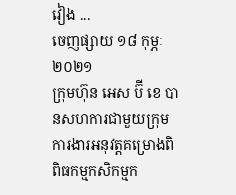វៀង ...
ចេញផ្សាយ ១៨ កុម្ភៈ ២០២១
ក្រុមហ៊ុន អេស ប៊ី ខេ បានសហការជាមួយក្រុមការងារអនុវត្តគម្រោងពិពិធកម្មកសិកម្មក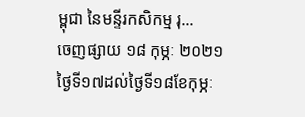ម្ពុជា នៃមន្ទីរកសិកម្ម រុ...
ចេញផ្សាយ ១៨ កុម្ភៈ ២០២១
ថ្ងៃទី១៧ដល់ថ្ងៃទី១៨ខែកុម្ភៈ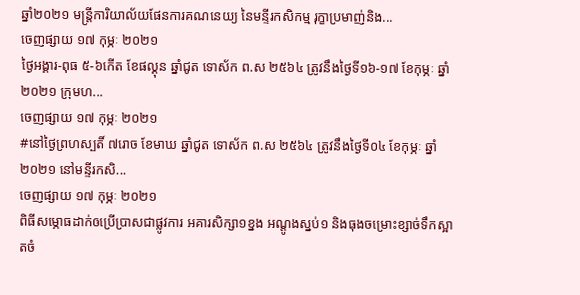ឆ្នាំ២០២១ មន្ត្រីការិយាល័យផែនការគណនេយ្យ នៃមន្ទីរកសិកម្ម រុក្ខាប្រមាញ់និង...
ចេញផ្សាយ ១៧ កុម្ភៈ ២០២១
ថ្ងៃអង្គារ-ពុធ ៥-៦កើត ខែផល្គុន ឆ្នាំជូត ទោស័ក ព.ស ២៥៦៤ ត្រូវនឹងថ្ងៃទី១៦-១៧ ខែកុម្ភៈ ឆ្នាំ២០២១ ក្រុមហ...
ចេញផ្សាយ ១៧ កុម្ភៈ ២០២១
#នៅថ្ងៃព្រហស្បតិ៍ ៧រោច ខែមាឃ ឆ្នាំជូត ទោស័ក ព.ស ២៥៦៤ ត្រូវនឹងថ្ងៃទី០៤ ខែកុម្ភៈ ឆ្នាំ២០២១ នៅមន្ទីរកសិ...
ចេញផ្សាយ ១៧ កុម្ភៈ ២០២១
ពិធីសម្ភោធដាក់ឲប្រើប្រាសជាផ្លូវការ អគារសិក្សា១ខ្នង អណ្ដូងស្នប់១ និងធុងចម្រោះខ្សាច់ទឹកស្អាតចំ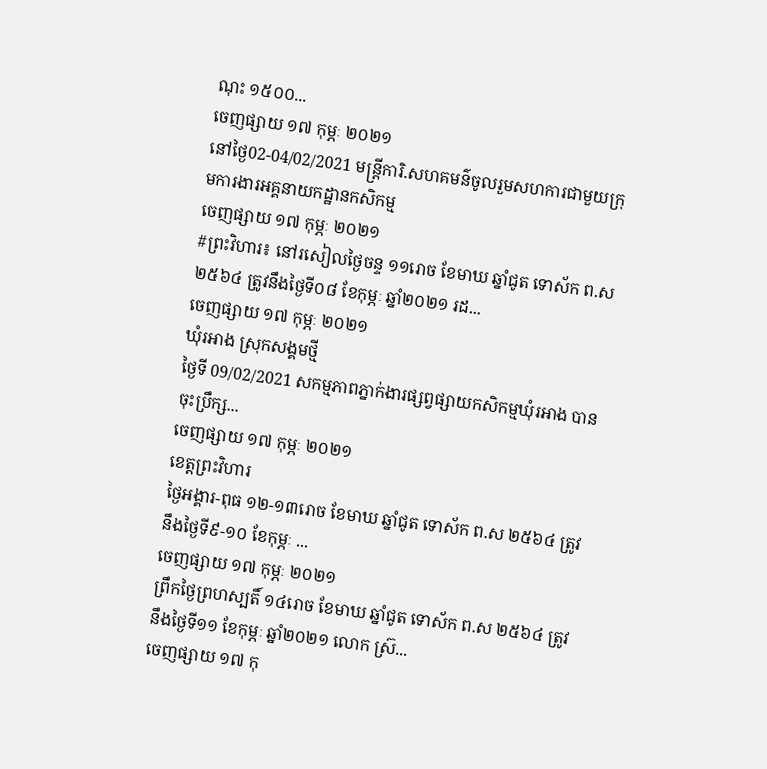ណុះ ១៥០០...
ចេញផ្សាយ ១៧ កុម្ភៈ ២០២១
នៅថ្ងៃ02-04/02/2021 មន្រ្តីការិ.សហគមន៌ចូលរួមសហការជាមួយក្រុមការងារអគ្គនាយកដ្ឋានកសិកម្ម
ចេញផ្សាយ ១៧ កុម្ភៈ ២០២១
#ព្រះវិហារ៖ នៅរសៀលថ្ងៃចន្ទ ១១រោច ខែមាឃ ឆ្នាំជូត ទោស័ក ព.ស២៥៦៤ ត្រូវនឹងថ្ងៃទី០៨ ខែកុម្ភៈ ឆ្នាំ២០២១ រដ...
ចេញផ្សាយ ១៧ កុម្ភៈ ២០២១
ឃុំរអាង ស្រុកសង្គមថ្មី
ថ្ងៃទី 09/02/2021 សកម្មភាពភ្នាក់ងារផ្សព្វផ្សាយកសិកម្មឃុំរអាង បានចុះប្រឹក្ស...
ចេញផ្សាយ ១៧ កុម្ភៈ ២០២១
ខេត្តព្រះវិហារ
ថ្ងៃអង្គារ-ពុធ ១២-១៣រោច ខែមាឃ ឆ្នាំជូត ទោស័ក ព.ស ២៥៦៤ ត្រូវនឹងថ្ងៃទី៩-១០ ខែកុម្ភៈ ...
ចេញផ្សាយ ១៧ កុម្ភៈ ២០២១
ព្រឹកថ្ងៃព្រហស្បតិ៍ ១៤រោច ខែមាឃ ឆ្នាំជូត ទោស័ក ព.ស ២៥៦៤ ត្រូវនឹងថ្ងៃទី១១ ខែកុម្ភៈ ឆ្នាំ២០២១ លោក ស៊្រ...
ចេញផ្សាយ ១៧ កុ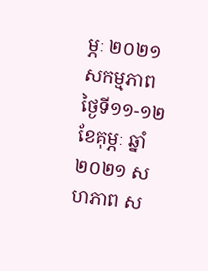ម្ភៈ ២០២១
សកម្មភាពថ្ងៃទី១១-១២ ខែគុម្ភៈ ឆ្នាំ២០២១ សហភាព ស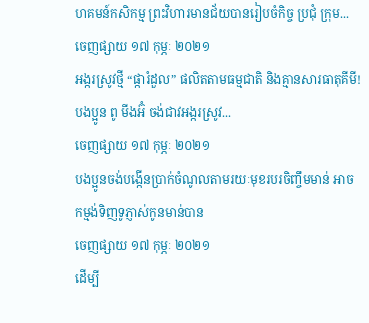ហគមន៍កសិកម្ម ព្រះវិហារមានជ័យបានរៀបចំកិច្ច ប្រជុំ ក្រុម...
ចេញផ្សាយ ១៧ កុម្ភៈ ២០២១
អង្ករស្រូវថ្មី “ផ្ការំដួល” ផលិតតាមធម្មជាតិ និងគ្មានសារធាតុគីមី!
បងប្អូន ពូ មីងអ៊ំ ចង់ជាវអង្ករស្រូវ...
ចេញផ្សាយ ១៧ កុម្ភៈ ២០២១
បងប្អូនចង់បង្កើនប្រាក់ចំណូលតាមរយៈមុខរបរចិញ្ចឹមមាន់ អាចកម្មង់ទិញទូភ្ញាស់កូនមាន់បាន
ចេញផ្សាយ ១៧ កុម្ភៈ ២០២១
ដើម្បី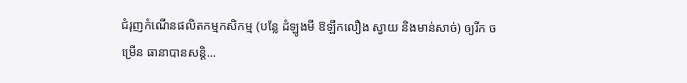ជំរុញកំណើនផលិតកម្មកសិកម្ម (បន្លែ ដំឡូងមី ឱឡឹកលឿង ស្វាយ និងមាន់សាច់) ឲ្យរីក ចម្រើន ធានាបានសន្តិ...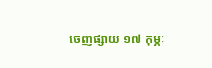ចេញផ្សាយ ១៧ កុម្ភៈ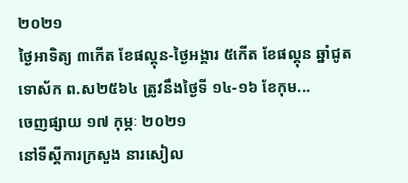២០២១
ថ្ងៃអាទិត្យ ៣កើត ខែផល្គុន-ថ្ងៃអង្គារ ៥កើត ខែផល្គុន ឆ្នាំជូត ទោស័ក ព.ស២៥៦៤ ត្រូវនឹងថ្ងៃទី ១៤-១៦ ខែកុម...
ចេញផ្សាយ ១៧ កុម្ភៈ ២០២១
នៅទីស្តីការក្រសួង នារសៀល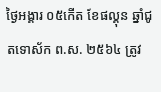ថ្ងៃអង្គារ ០៥កើត ខែផល្គុន ឆ្នាំជូតទោស័ក ព.ស. ២៥៦៤ ត្រូវ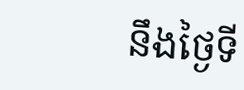នឹងថ្ងៃទី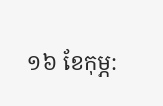១៦ ខែកុម្ភ: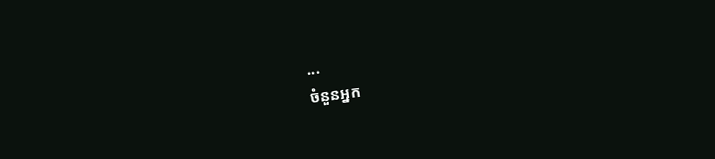...
ចំនួនអ្នក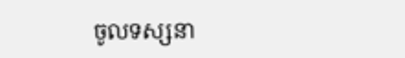ចូលទស្សនា